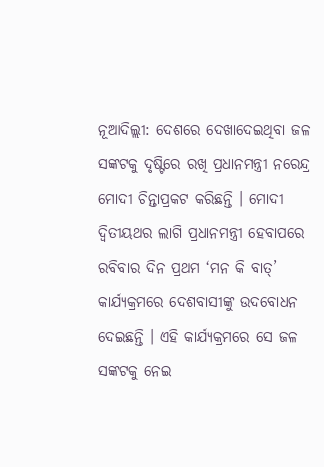ନୂଆଦିଲ୍ଲୀ: ଦେଶରେ ଦେଖାଦେଇଥିବା ଜଳ ସଙ୍କଟକୁ ଦୃଷ୍ଟିରେ ରଖି ପ୍ରଧାନମନ୍ତ୍ରୀ ନରେନ୍ଦ୍ର ମୋଦୀ ଚିନ୍ତାପ୍ରକଟ କରିଛନ୍ତି । ମୋଦୀ ଦ୍ୱିତୀୟଥର ଲାଗି ପ୍ରଧାନମନ୍ତ୍ରୀ ହେବାପରେ ରବିବାର ଦିନ ପ୍ରଥମ ‘ମନ କି ବାତ୍’ କାର୍ଯ୍ୟକ୍ରମରେ ଦେଶବାସୀଙ୍କୁ ଉଦବୋଧନ ଦେଇଛନ୍ତି । ଏହି କାର୍ଯ୍ୟକ୍ରମରେ ସେ ଜଳ ସଙ୍କଟକୁ ନେଇ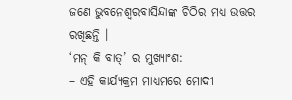ଜଣେ ଭୁବନେଶ୍ୱରବାସିନ୍ଦାଙ୍କ ଚିଠିର ମଧ୍ୟ ଉତ୍ତର ରଖିଛନ୍ତି ।
‘ମନ୍ କି ବାତ୍’ ର ମୁଖ୍ୟାଂଶ:
– ଏହି କାର୍ଯ୍ୟକ୍ରମ ମାଧ୍ୟମରେ ମୋଦୀ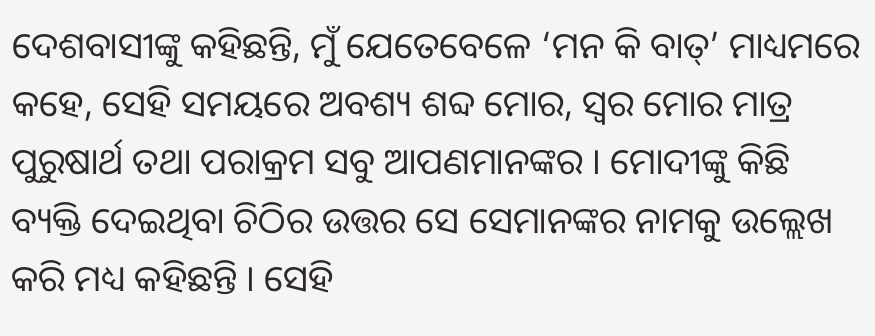ଦେଶବାସୀଙ୍କୁ କହିଛନ୍ତି, ମୁଁ ଯେତେବେଳେ ‘ମନ କି ବାତ୍’ ମାଧ୍ୟମରେ କହେ, ସେହି ସମୟରେ ଅବଶ୍ୟ ଶବ୍ଦ ମୋର, ସ୍ୱର ମୋର ମାତ୍ର ପୁରୁଷାର୍ଥ ତଥା ପରାକ୍ରମ ସବୁ ଆପଣମାନଙ୍କର । ମୋଦୀଙ୍କୁ କିଛି ବ୍ୟକ୍ତି ଦେଇଥିବା ଚିଠିର ଉତ୍ତର ସେ ସେମାନଙ୍କର ନାମକୁ ଉଲ୍ଲେଖ କରି ମଧ୍ୟ କହିଛନ୍ତି । ସେହି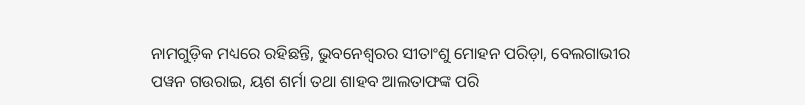ନାମଗୁଡ଼ିକ ମଧ୍ୟରେ ରହିଛନ୍ତି, ଭୁବନେଶ୍ୱରର ସୀତାଂଶୁ ମୋହନ ପରିଡ଼ା, ବେଲଗାଭୀର ପୱନ ଗଉରାଇ, ୟଶ ଶର୍ମା ତଥା ଶାହବ ଆଲତାଫଙ୍କ ପରି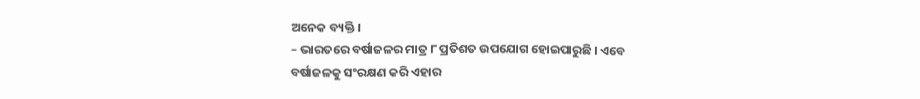ଅନେକ ବ୍ୟକ୍ତି ।
– ଭାରତରେ ବର୍ଷାଜଳର ମାତ୍ର ୮ ପ୍ରତିଶତ ଉପଯୋଗ ହୋଇପାରୁଛି । ଏବେ ବର୍ଷାଜଳକୁ ସଂରକ୍ଷଣ କରି ଏହାର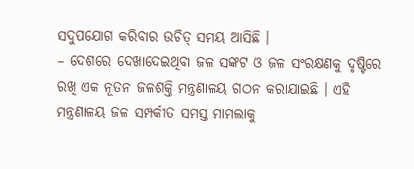ସଦୁପଯୋଗ କରିବାର ଉଚିତ୍ ସମୟ ଆସିଛି ।
– ଦେଶରେ ଦେଖାଦେଇଥିବା ଜଳ ସଙ୍କଟ ଓ ଜଳ ସଂରକ୍ଷଣକୁ ଦୃଷ୍ଟିରେ ରଖି ଏକ ନୂତନ ଜଳଶକ୍ତି ମନ୍ତ୍ରଣାଳୟ ଗଠନ କରାଯାଇଛି । ଏହି ମନ୍ତ୍ରଣାଳୟ ଜଳ ସମ୍ପର୍କୀତ ସମସ୍ତ ମାମଲାକୁ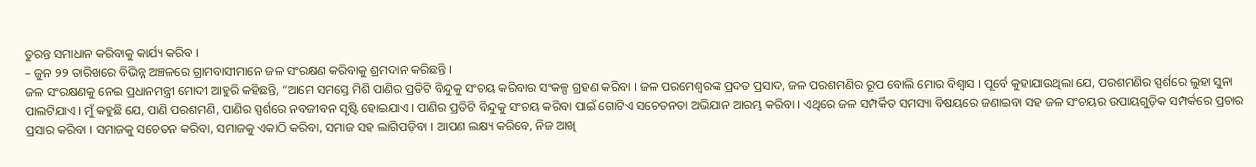ତୁରନ୍ତ ସମାଧାନ କରିବାକୁ କାର୍ଯ୍ୟ କରିବ ।
– ଜୁନ ୨୨ ତାରିଖରେ ବିଭିନ୍ନ ଅଞ୍ଚଳରେ ଗ୍ରାମବାସୀମାନେ ଜଳ ସଂରକ୍ଷଣ କରିବାକୁ ଶ୍ରମଦାନ କରିଛନ୍ତି ।
ଜଳ ସଂରକ୍ଷଣକୁ ନେଇ ପ୍ରଧାନମନ୍ତ୍ରୀ ମୋଦୀ ଆହୁରି କହିଛନ୍ତି, “ଆମେ ସମସ୍ତେ ମିଶି ପାଣିର ପ୍ରତିଟି ବିନ୍ଦୁକୁ ସଂଚୟ କରିବାର ସଂକଳ୍ପ ଗ୍ରହଣ କରିବା । ଜଳ ପରମେଶ୍ୱରଙ୍କ ପ୍ରଦତ ପ୍ରସାଦ, ଜଳ ପରଶମଣିର ରୂପ ବୋଲି ମୋର ବିଶ୍ୱାସ । ପୂର୍ବେ କୁହାଯାଉଥିଲା ଯେ, ପରଶମଣିର ସ୍ପର୍ଶରେ ଲୁହା ସୁନା ପାଲଟିଯାଏ । ମୁଁ କହୁଛି ଯେ, ପାଣି ପରଶମଣି, ପାଣିର ସ୍ପର୍ଶରେ ନବଜୀବନ ସୃଷ୍ଟି ହୋଇଯାଏ । ପାଣିର ପ୍ରତିଟି ବିନ୍ଦୁକୁ ସଂଚୟ କରିବା ପାଇଁ ଗୋଟିଏ ସଚେତନତା ଅଭିଯାନ ଆରମ୍ଭ କରିବା । ଏଥିରେ ଜଳ ସମ୍ପର୍କିତ ସମସ୍ୟା ବିଷୟରେ ଜଣାଇବା ସହ ଜଳ ସଂଚୟର ଉପାୟଗୁଡ଼ିକ ସମ୍ପର୍କରେ ପ୍ରଚାର ପ୍ରସାର କରିବା । ସମାଜକୁ ସଚେତନ କରିବା, ସମାଜକୁ ଏକାଠି କରିବା, ସମାଜ ସହ ଲାଗିପଡ଼ିବା । ଆପଣ ଲକ୍ଷ୍ୟ କରିବେ, ନିଜ ଆଖି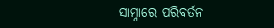ସାମ୍ନାରେ ପରିବର୍ତନ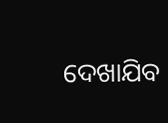ଦେଖାଯିବ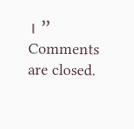। ”
Comments are closed.